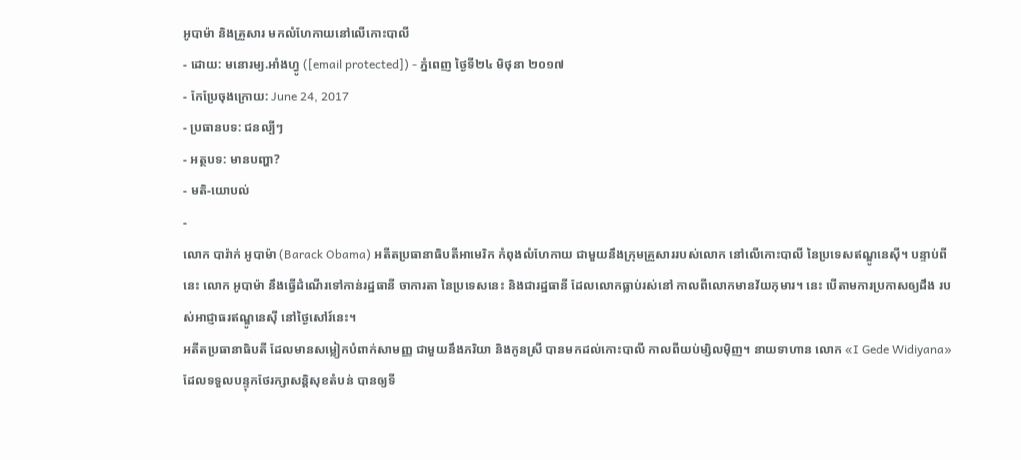អូបាម៉ា និងគ្រួសារ មកលំហែកាយនៅលើកោះបាលី
- ដោយ: មនោរម្យ.អាំងហ្វូ ([email protected]) - ភ្នំពេញ ថ្ងៃទី២៤ មិថុនា ២០១៧
- កែប្រែចុងក្រោយ: June 24, 2017
- ប្រធានបទ: ជនល្បីៗ
- អត្ថបទ: មានបញ្ហា?
- មតិ-យោបល់
-
លោក បារ៉ាក់ អូបាម៉ា (Barack Obama) អតីតប្រធានាធិបតីអាមេរិក កំពុងលំហែកាយ ជាមួយនឹងក្រុមគ្រួសាររបស់លោក នៅលើកោះបាលី នៃប្រទេសឥណ្ឌូនេស៊ី។ បន្ទាប់ពីនេះ លោក អូបាម៉ា នឹងធ្វើដំណើរទៅកាន់រដ្ឋធានី ចាការតា នៃប្រទេសនេះ និងជារដ្ឋធានី ដែលលោកធ្លាប់រស់នៅ កាលពីលោកមានវ័យកុមារ។ នេះ បើតាមការប្រកាសឲ្យដឹង របស់អាជ្ញាធរឥណ្ឌូនេស៊ី នៅថ្ងៃសៅរ៍នេះ។
អតីតប្រធានាធិបតី ដែលមានសម្លៀកបំពាក់សាមញ្ញ ជាមួយនឹងភរិយា និងកូនស្រី បានមកដល់កោះបាលី កាលពីយប់ម្សិលម៉ិញ។ នាយទាហាន លោក «I Gede Widiyana» ដែលទទួលបន្ទុកថែរក្សាសន្តិសុខតំបន់ បានឲ្យទី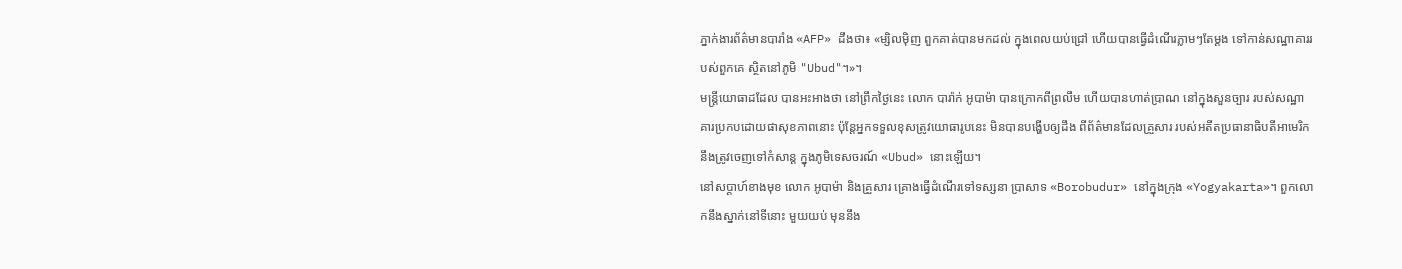ភ្នាក់ងារព័ត៌មានបារាំង «AFP» ដឹងថា៖ «ម្សិលម៉ិញ ពួកគាត់បានមកដល់ ក្នុងពេលយប់ជ្រៅ ហើយបានធ្វើដំណើរភ្លាមៗតែម្ដង ទៅកាន់សណ្ឋាគាររបស់ពួកគេ ស្ថិតនៅភូមិ "Ubud"។»។
មន្ត្រីយោធាដដែល បានអះអាងថា នៅព្រឹកថ្ងៃនេះ លោក បារ៉ាក់ អូបាម៉ា បានក្រោកពីព្រលឹម ហើយបានហាត់ប្រាណ នៅក្នុងសួនច្បារ របស់សណ្ឋាគារប្រកបដោយផាសុខភាពនោះ ប៉ុន្តែអ្នកទទួលខុសត្រូវយោធារូបនេះ មិនបានបង្ហើបឲ្យដឹង ពីព័ត៌មានដែលគ្រួសារ របស់អតីតប្រធានាធិបតីអាមេរិក នឹងត្រូវចេញទៅកំសាន្ដ ក្នុងភូមិទេសចរណ៍ «Ubud» នោះឡើយ។
នៅសប្ដាហ៍ខាងមុខ លោក អូបាម៉ា និងគ្រួសារ គ្រោងធ្វើដំណើរទៅទស្សនា ប្រាសាទ «Borobudur» នៅក្នុងក្រុង «Yogyakarta»។ ពួកលោកនឹងស្នាក់នៅទីនោះ មួយយប់ មុននឹង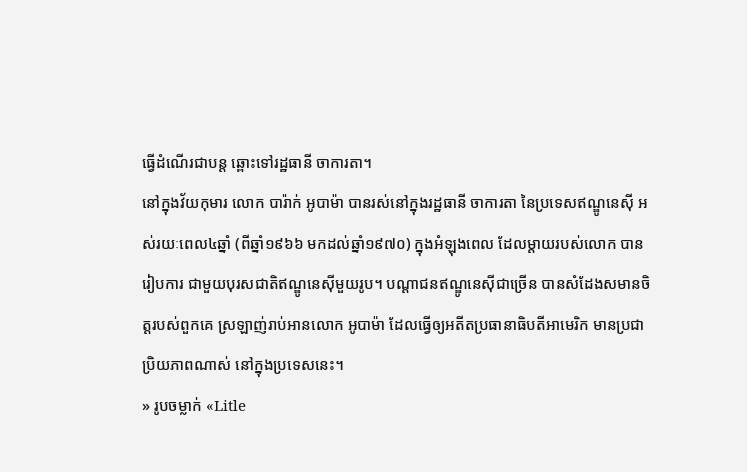ធ្វើដំណើរជាបន្ត ឆ្ពោះទៅរដ្ឋធានី ចាការតា។
នៅក្នុងវ័យកុមារ លោក បារ៉ាក់ អូបាម៉ា បានរស់នៅក្នុងរដ្ឋធានី ចាការតា នៃប្រទេសឥណ្ឌូនេស៊ី អស់រយៈពេល៤ឆ្នាំ (ពីឆ្នាំ១៩៦៦ មកដល់ឆ្នាំ១៩៧០) ក្នុងអំឡុងពេល ដែលម្ដាយរបស់លោក បានរៀបការ ជាមួយបុរសជាតិឥណ្ឌូនេស៊ីមួយរូប។ បណ្ដាជនឥណ្ឌូនេស៊ីជាច្រើន បានសំដែងសមានចិត្តរបស់ពួកគេ ស្រឡាញ់រាប់អានលោក អូបាម៉ា ដែលធ្វើឲ្យអតីតប្រធានាធិបតីអាមេរិក មានប្រជាប្រិយភាពណាស់ នៅក្នុងប្រទេសនេះ។
» រូបចម្លាក់ «Litle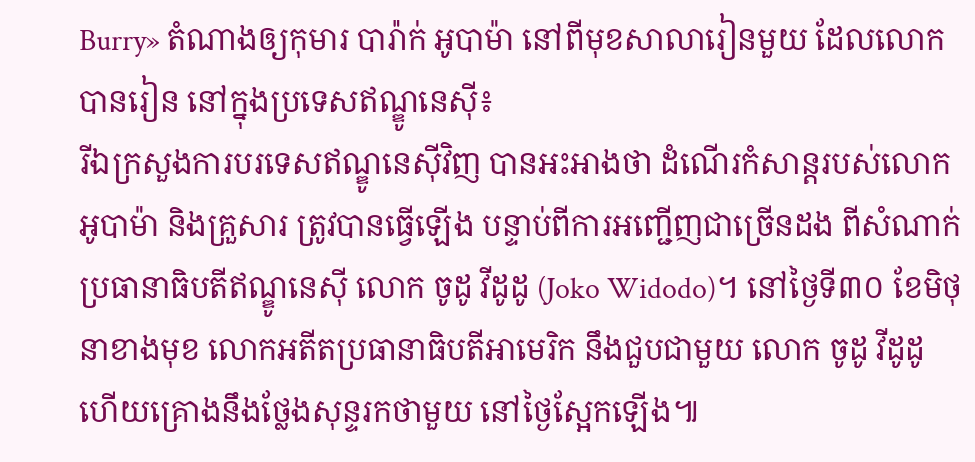Burry» តំណាងឲ្យកុមារ បារ៉ាក់ អូបាម៉ា នៅពីមុខសាលារៀនមួយ ដែលលោកបានរៀន នៅក្នុងប្រទេសឥណ្ឌូនេស៊ី៖
រីឯក្រសួងការបរទេសឥណ្ឌូនេស៊ីវិញ បានអះអាងថា ដំណើរកំសាន្ដរបស់លោក អូបាម៉ា និងគ្រួសារ ត្រូវបានធ្វើឡើង បន្ទាប់ពីការអញ្ជើញជាច្រើនដង ពីសំណាក់ប្រធានាធិបតីឥណ្ឌូនេស៊ី លោក ចូដូ វីដូដូ (Joko Widodo)។ នៅថ្ងៃទី៣០ ខែមិថុនាខាងមុខ លោកអតីតប្រធានាធិបតីអាមេរិក នឹងជួបជាមួយ លោក ចូដូ វីដូដូ ហើយគ្រោងនឹងថ្លែងសុន្ទរកថាមួយ នៅថ្ងៃស្អែកឡើង៕